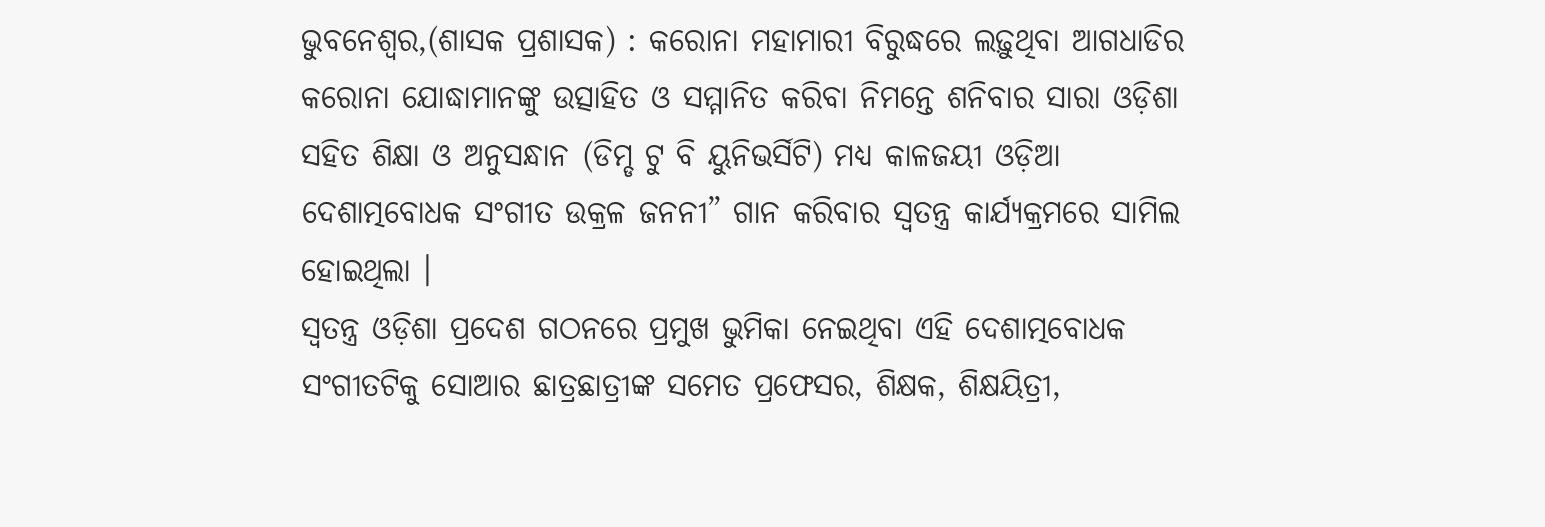ଭୁବନେଶ୍ୱର,(ଶାସକ ପ୍ରଶାସକ) : କରୋନା ମହାମାରୀ ବିରୁଦ୍ଧରେ ଲଢ଼ୁଥିବା ଆଗଧାଡିର କରୋନା ଯୋଦ୍ଧାମାନଙ୍କୁ ଉତ୍ସାହିତ ଓ ସମ୍ମାନିତ କରିବା ନିମନ୍ତେ ଶନିବାର ସାରା ଓଡ଼ିଶା ସହିତ ଶିକ୍ଷା ଓ ଅନୁସନ୍ଧାନ (ଡିମ୍ଡ ଟୁ ବି ୟୁନିଭର୍ସିଟି) ମଧ୍ୟ କାଳଜୟୀ ଓଡ଼ିଆ ଦେଶାତ୍ମବୋଧକ ସଂଗୀତ ଉକ୍ରଳ ଜନନୀ” ଗାନ କରିବାର ସ୍ୱତନ୍ତ୍ର କାର୍ଯ୍ୟକ୍ରମରେ ସାମିଲ ହୋଇଥିଲା ।
ସ୍ୱତନ୍ତ୍ର ଓଡ଼ିଶା ପ୍ରଦେଶ ଗଠନରେ ପ୍ରମୁଖ ଭୁମିକା ନେଇଥିବା ଏହି ଦେଶାତ୍ମବୋଧକ ସଂଗୀତଟିକୁ ସୋଆର ଛାତ୍ରଛାତ୍ରୀଙ୍କ ସମେତ ପ୍ରଫେସର, ଶିକ୍ଷକ, ଶିକ୍ଷୟିତ୍ରୀ,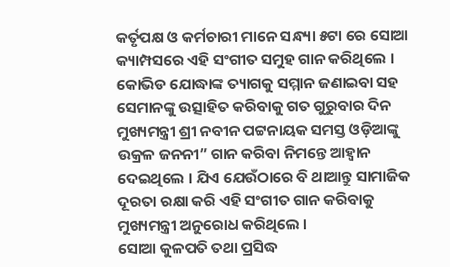କର୍ତୃପକ୍ଷ ଓ କର୍ମଚାରୀ ମାନେ ସନ୍ଧ୍ୟା ୫ଟା ରେ ସୋଆ କ୍ୟାମ୍ପସରେ ଏହି ସଂଗୀତ ସମୁହ ଗାନ କରିଥିଲେ ।
କୋଭିଡ ଯୋଦ୍ଧାଙ୍କ ତ୍ୟାଗକୁ ସମ୍ମାନ ଜଣାଇବା ସହ ସେମାନଙ୍କୁ ଉତ୍ସାହିତ କରିବାକୁ ଗତ ଗୁରୁବାର ଦିନ ମୁଖ୍ୟମନ୍ତ୍ରୀ ଶ୍ରୀ ନବୀନ ପଟ୍ଟନାୟକ ସମସ୍ତ ଓଡ଼ିଆଙ୍କୁ ଉକ୍ରଳ ଜନନୀ” ଗାନ କରିବା ନିମନ୍ତେ ଆହ୍ୱାନ ଦେଇଥିଲେ । ଯିଏ ଯେଉଁଠାରେ ବି ଥାଆନ୍ତୁ ସାମାଜିକ ଦୂରତା ରକ୍ଷା କରି ଏହି ସଂଗୀତ ଗାନ କରିବାକୁ ମୁଖ୍ୟମନ୍ତ୍ରୀ ଅନୁରୋଧ କରିଥିଲେ ।
ସୋଆ କୁଳପତି ତଥା ପ୍ରସିଦ୍ଧ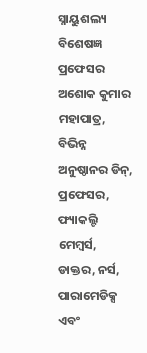ସ୍ନାୟୁଶଲ୍ୟ ବିଶେଷଜ୍ଞ ପ୍ରଫେସର ଅଶୋକ କୁମାର ମହାପାତ୍ର, ବିଭିନ୍ନ ଅନୁଷ୍ଠାନର ଡିନ୍, ପ୍ରଫେସର, ଫ୍ୟାକଲ୍ଟି ମେମ୍ବର୍ସ, ଡାକ୍ତର, ନର୍ସ, ପାରାମେଡିକ୍ସ ଏବଂ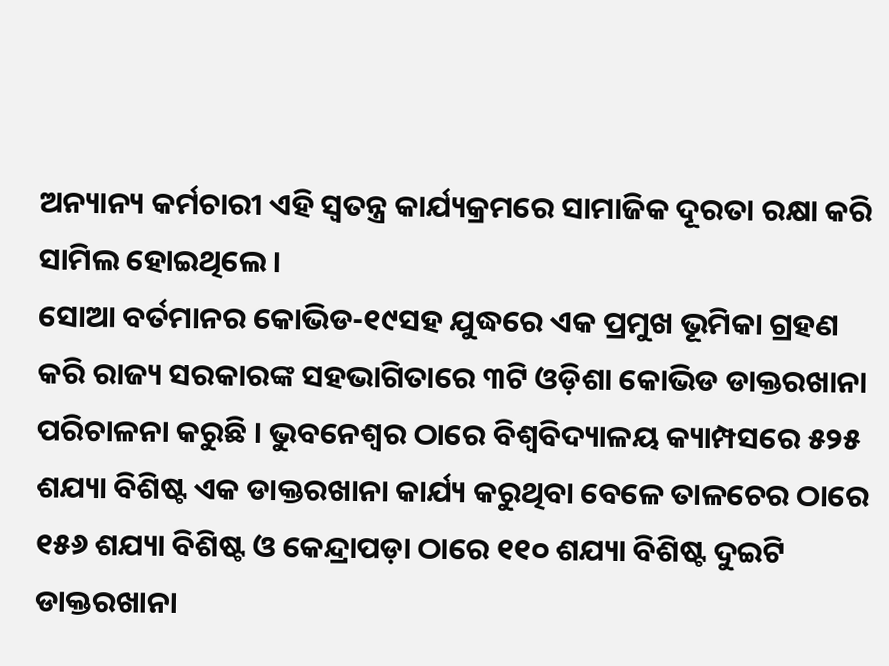ଅନ୍ୟାନ୍ୟ କର୍ମଚାରୀ ଏହି ସ୍ୱତନ୍ତ୍ର କାର୍ଯ୍ୟକ୍ରମରେ ସାମାଜିକ ଦୂରତା ରକ୍ଷା କରି ସାମିଲ ହୋଇଥିଲେ ।
ସୋଆ ବର୍ତମାନର କୋଭିଡ-୧୯ସହ ଯୁଦ୍ଧରେ ଏକ ପ୍ରମୁଖ ଭୂମିକା ଗ୍ରହଣ କରି ରାଜ୍ୟ ସରକାରଙ୍କ ସହଭାଗିତାରେ ୩ଟି ଓଡ଼ିଶା କୋଭିଡ ଡାକ୍ତରଖାନା ପରିଚାଳନା କରୁଛି । ଭୁବନେଶ୍ୱର ଠାରେ ବିଶ୍ୱବିଦ୍ୟାଳୟ କ୍ୟାମ୍ପସରେ ୫୨୫ ଶଯ୍ୟା ବିଶିଷ୍ଟ ଏକ ଡାକ୍ତରଖାନା କାର୍ଯ୍ୟ କରୁଥିବା ବେଳେ ତାଳଚେର ଠାରେ ୧୫୬ ଶଯ୍ୟା ବିଶିଷ୍ଟ ଓ କେନ୍ଦ୍ରାପଡ଼ା ଠାରେ ୧୧୦ ଶଯ୍ୟା ବିଶିଷ୍ଟ ଦୁଇଟି ଡାକ୍ତରଖାନା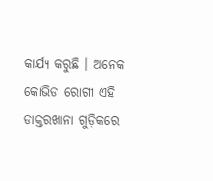କାର୍ଯ୍ୟ କରୁଛି । ଅନେକ କୋଭିଡ ରୋଗୀ ଏହି ଡାକ୍ତରଖାନା ଗୁଡ଼ିକରେ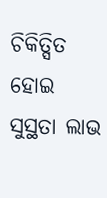ଚିକିତ୍ସିତ ହୋଇ ସୁସ୍ଥତା ଲାଭ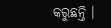କରୁଛନ୍ତି ।